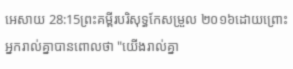អេសាយ 28:15ព្រះគម្ពីរបរិសុទ្ធកែសម្រួល ២០១៦ដោយព្រោះអ្នករាល់គ្នាបានពោលថា "យើងរាល់គ្នា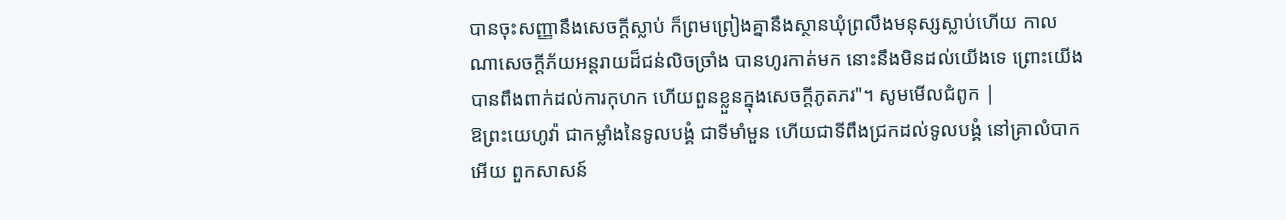បានចុះសញ្ញានឹងសេចក្ដីស្លាប់ ក៏ព្រមព្រៀងគ្នានឹងស្ថានឃុំព្រលឹងមនុស្សស្លាប់ហើយ កាលណាសេចក្ដីភ័យអន្តរាយដ៏ជន់លិចច្រាំង បានហូរកាត់មក នោះនឹងមិនដល់យើងទេ ព្រោះយើងបានពឹងពាក់ដល់ការកុហក ហើយពួនខ្លួនក្នុងសេចក្ដីភូតភរ"។ សូមមើលជំពូក |
ឱព្រះយេហូវ៉ា ជាកម្លាំងនៃទូលបង្គំ ជាទីមាំមួន ហើយជាទីពឹងជ្រកដល់ទូលបង្គំ នៅគ្រាលំបាកអើយ ពួកសាសន៍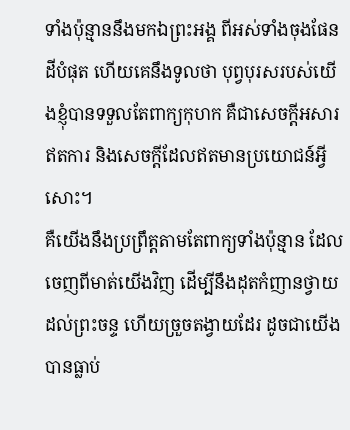ទាំងប៉ុន្មាននឹងមកឯព្រះអង្គ ពីអស់ទាំងចុងផែនដីបំផុត ហើយគេនឹងទូលថា បុព្វបុរសរបស់យើងខ្ញុំបានទទួលតែពាក្យកុហក គឺជាសេចក្ដីអសារឥតការ និងសេចក្ដីដែលឥតមានប្រយោជន៍អ្វីសោះ។
គឺយើងនឹងប្រព្រឹត្តតាមតែពាក្យទាំងប៉ុន្មាន ដែលចេញពីមាត់យើងវិញ ដើម្បីនឹងដុតកំញានថ្វាយដល់ព្រះចន្ទ ហើយច្រួចតង្វាយដែរ ដូចជាយើងបានធ្លាប់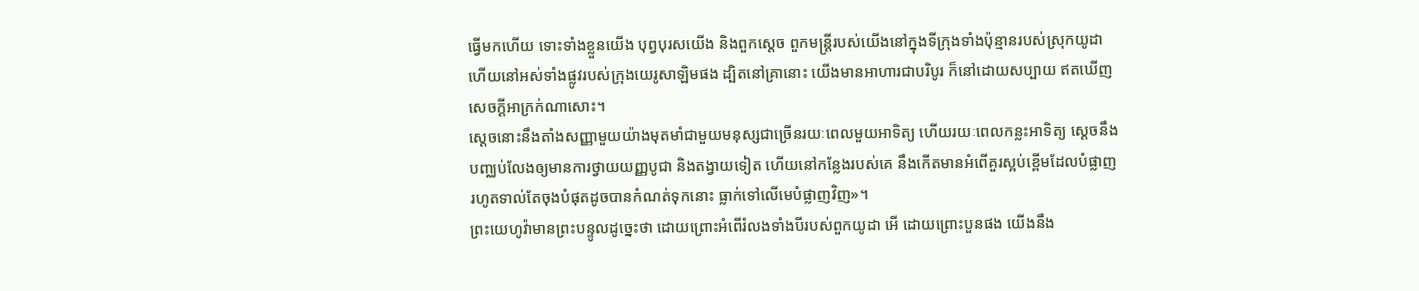ធ្វើមកហើយ ទោះទាំងខ្លួនយើង បុព្វបុរសយើង និងពួកស្តេច ពួកមន្ត្រីរបស់យើងនៅក្នុងទីក្រុងទាំងប៉ុន្មានរបស់ស្រុកយូដា ហើយនៅអស់ទាំងផ្លូវរបស់ក្រុងយេរូសាឡិមផង ដ្បិតនៅគ្រានោះ យើងមានអាហារជាបរិបូរ ក៏នៅដោយសប្បាយ ឥតឃើញសេចក្ដីអាក្រក់ណាសោះ។
ស្ដេចនោះនឹងតាំងសញ្ញាមួយយ៉ាងមុតមាំជាមួយមនុស្សជាច្រើនរយៈពេលមួយអាទិត្យ ហើយរយៈពេលកន្លះអាទិត្យ ស្ដេចនឹងបញ្ឈប់លែងឲ្យមានការថ្វាយយញ្ញបូជា និងតង្វាយទៀត ហើយនៅកន្លែងរបស់គេ នឹងកើតមានអំពើគួរស្អប់ខ្ពើមដែលបំផ្លាញ រហូតទាល់តែចុងបំផុតដូចបានកំណត់ទុកនោះ ធ្លាក់ទៅលើមេបំផ្លាញវិញ»។
ព្រះយេហូវ៉ាមានព្រះបន្ទូលដូច្នេះថា ដោយព្រោះអំពើរំលងទាំងបីរបស់ពួកយូដា អើ ដោយព្រោះបួនផង យើងនឹង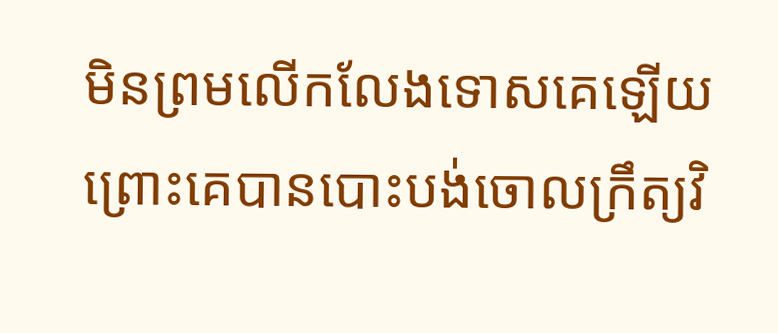មិនព្រមលើកលែងទោសគេឡើយ ព្រោះគេបានបោះបង់ចោលក្រឹត្យវិ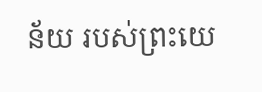ន័យ របស់ព្រះយេ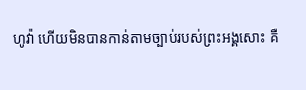ហូវ៉ា ហើយមិនបានកាន់តាមច្បាប់របស់ព្រះអង្គសោះ គឺ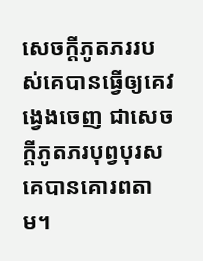សេចក្ដីភូតភររបស់គេបានធ្វើឲ្យគេវង្វេងចេញ ជាសេចក្ដីភូតភរបុព្វបុរសគេបានគោរពតាម។